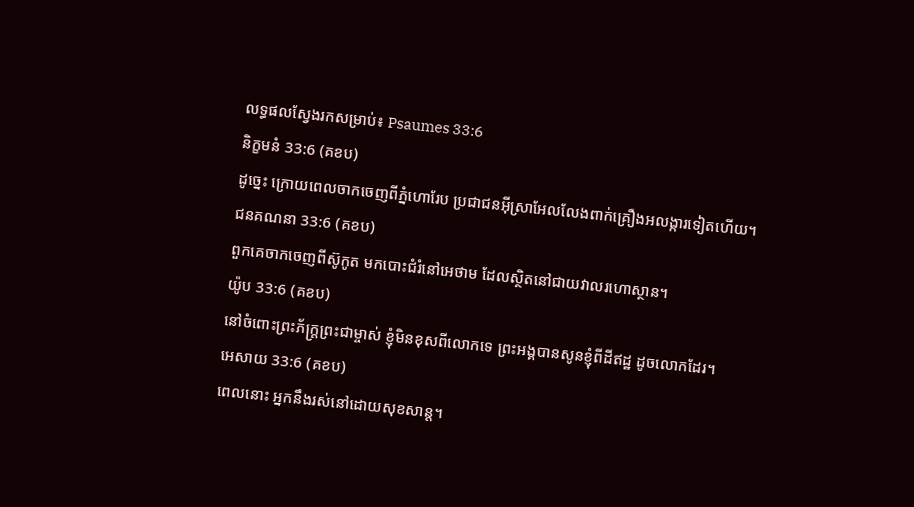លទ្ធផលស្វែងរកសម្រាប់៖ Psaumes 33:6
និក្ខមនំ 33:6 (គខប)
ដូច្នេះ ក្រោយពេលចាកចេញពីភ្នំហោរែប ប្រជាជនអ៊ីស្រាអែលលែងពាក់គ្រឿងអលង្ការទៀតហើយ។
ជនគណនា 33:6 (គខប)
ពួកគេចាកចេញពីស៊ូកូត មកបោះជំរំនៅអេថាម ដែលស្ថិតនៅជាយវាលរហោស្ថាន។
យ៉ូប 33:6 (គខប)
នៅចំពោះព្រះភ័ក្ត្រព្រះជាម្ចាស់ ខ្ញុំមិនខុសពីលោកទេ ព្រះអង្គបានសូនខ្ញុំពីដីឥដ្ឋ ដូចលោកដែរ។
អេសាយ 33:6 (គខប)
ពេលនោះ អ្នកនឹងរស់នៅដោយសុខសាន្ត។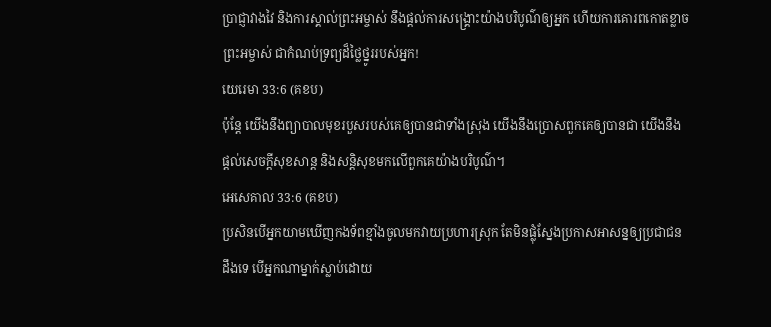ប្រាជ្ញាវាងវៃ និងការស្គាល់ព្រះអម្ចាស់ នឹងផ្ដល់ការសង្គ្រោះយ៉ាងបរិបូណ៌ឲ្យអ្នក ហើយការគោរពកោតខ្លាច ព្រះអម្ចាស់ ជាកំណប់ទ្រព្យដ៏ថ្លៃថ្នូររបស់អ្នក!
យេរេមា 33:6 (គខប)
ប៉ុន្តែ យើងនឹងព្យាបាលមុខរបួសរបស់គេឲ្យបានជាទាំងស្រុង យើងនឹងប្រោសពួកគេឲ្យបានជា យើងនឹងផ្ដល់សេចក្ដីសុខសាន្ត និងសន្តិសុខមកលើពួកគេយ៉ាងបរិបូណ៌។
អេសេគាល 33:6 (គខប)
ប្រសិនបើអ្នកយាមឃើញកងទ័ពខ្មាំងចូលមកវាយប្រហារស្រុក តែមិនផ្លុំស្នែងប្រកាសអាសន្នឲ្យប្រជាជនដឹងទេ បើអ្នកណាម្នាក់ស្លាប់ដោយ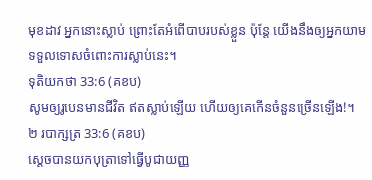មុខដាវ អ្នកនោះស្លាប់ ព្រោះតែអំពើបាបរបស់ខ្លួន ប៉ុន្តែ យើងនឹងឲ្យអ្នកយាមទទួលទោសចំពោះការស្លាប់នេះ។
ទុតិយកថា 33:6 (គខប)
សូមឲ្យរូបេនមានជីវិត ឥតស្លាប់ឡើយ ហើយឲ្យគេកើនចំនួនច្រើនឡើង!។
២ របាក្សត្រ 33:6 (គខប)
ស្ដេចបានយកបុត្រាទៅធ្វើបូជាយញ្ញ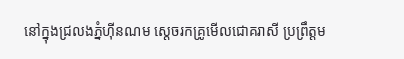នៅក្នុងជ្រលងភ្នំហ៊ីនណម ស្ដេចរកគ្រូមើលជោគរាសី ប្រព្រឹត្តម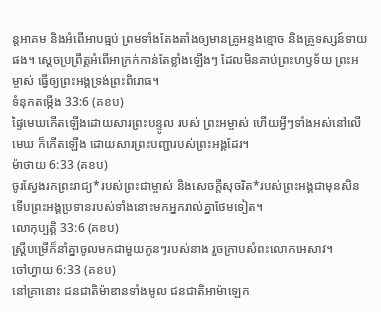ន្តអាគម និងអំពើអាបធ្មប់ ព្រមទាំងតែងតាំងឲ្យមានគ្រូអន្ទងខ្មោច និងគ្រូទស្សន៍ទាយផង។ ស្ដេចប្រព្រឹត្តអំពើអាក្រក់កាន់តែខ្លាំងឡើងៗ ដែលមិនគាប់ព្រះហឫទ័យ ព្រះអម្ចាស់ ធ្វើឲ្យព្រះអង្គទ្រង់ព្រះពិរោធ។
ទំនុកតម្កើង 33:6 (គខប)
ផ្ទៃមេឃកើតឡើងដោយសារព្រះបន្ទូល របស់ ព្រះអម្ចាស់ ហើយអ្វីៗទាំងអស់នៅលើមេឃ ក៏កើតឡើង ដោយសារព្រះបញ្ជារបស់ព្រះអង្គដែរ។
ម៉ាថាយ 6:33 (គខប)
ចូរស្វែងរកព្រះរាជ្យ*របស់ព្រះជាម្ចាស់ និងសេចក្ដីសុចរិត*របស់ព្រះអង្គជាមុនសិន ទើបព្រះអង្គប្រទានរបស់ទាំងនោះមកអ្នករាល់គ្នាថែមទៀត។
លោកុប្បត្តិ 33:6 (គខប)
ស្ត្រីបម្រើក៏នាំគ្នាចូលមកជាមួយកូនៗរបស់នាង រួចក្រាបសំពះលោកអេសាវ។
ចៅហ្វាយ 6:33 (គខប)
នៅគ្រានោះ ជនជាតិម៉ាឌានទាំងមូល ជនជាតិអាម៉ាឡេក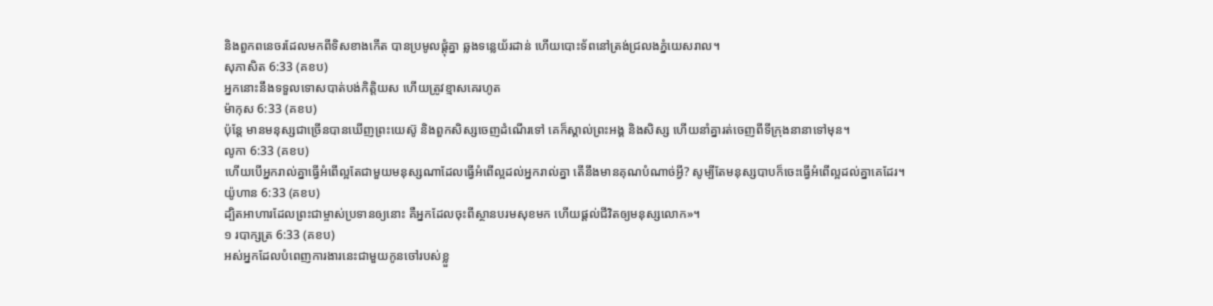និងពួកពនេចរដែលមកពីទិសខាងកើត បានប្រមូលផ្ដុំគ្នា ឆ្លងទន្លេយ័រដាន់ ហើយបោះទ័ពនៅត្រង់ជ្រលងភ្នំយេសរាល។
សុភាសិត 6:33 (គខប)
អ្នកនោះនឹងទទួលទោសបាត់បង់កិត្តិយស ហើយត្រូវខ្មាសគេរហូត
ម៉ាកុស 6:33 (គខប)
ប៉ុន្តែ មានមនុស្សជាច្រើនបានឃើញព្រះយេស៊ូ និងពួកសិស្សចេញដំណើរទៅ គេក៏ស្គាល់ព្រះអង្គ និងសិស្ស ហើយនាំគ្នារត់ចេញពីទីក្រុងនានាទៅមុន។
លូកា 6:33 (គខប)
ហើយបើអ្នករាល់គ្នាធ្វើអំពើល្អតែជាមួយមនុស្សណាដែលធ្វើអំពើល្អដល់អ្នករាល់គ្នា តើនឹងមានគុណបំណាច់អ្វី? សូម្បីតែមនុស្សបាបក៏ចេះធ្វើអំពើល្អដល់គ្នាគេដែរ។
យ៉ូហាន 6:33 (គខប)
ដ្បិតអាហារដែលព្រះជាម្ចាស់ប្រទានឲ្យនោះ គឺអ្នកដែលចុះពីស្ថានបរមសុខមក ហើយផ្ដល់ជីវិតឲ្យមនុស្សលោក»។
១ របាក្សត្រ 6:33 (គខប)
អស់អ្នកដែលបំពេញការងារនេះជាមួយកូនចៅរបស់ខ្លួ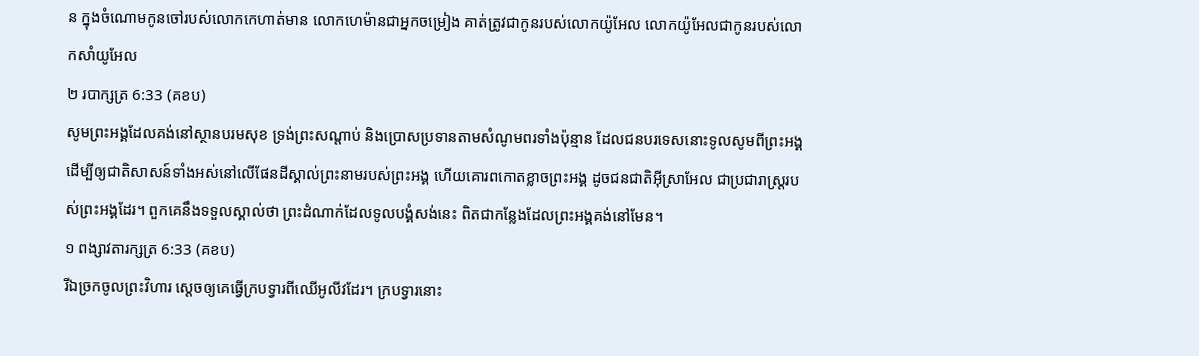ន ក្នុងចំណោមកូនចៅរបស់លោកកេហាត់មាន លោកហេម៉ានជាអ្នកចម្រៀង គាត់ត្រូវជាកូនរបស់លោកយ៉ូអែល លោកយ៉ូអែលជាកូនរបស់លោកសាំយូអែល
២ របាក្សត្រ 6:33 (គខប)
សូមព្រះអង្គដែលគង់នៅស្ថានបរមសុខ ទ្រង់ព្រះសណ្ដាប់ និងប្រោសប្រទានតាមសំណូមពរទាំងប៉ុន្មាន ដែលជនបរទេសនោះទូលសូមពីព្រះអង្គ ដើម្បីឲ្យជាតិសាសន៍ទាំងអស់នៅលើផែនដីស្គាល់ព្រះនាមរបស់ព្រះអង្គ ហើយគោរពកោតខ្លាចព្រះអង្គ ដូចជនជាតិអ៊ីស្រាអែល ជាប្រជារាស្ត្ររបស់ព្រះអង្គដែរ។ ពួកគេនឹងទទួលស្គាល់ថា ព្រះដំណាក់ដែលទូលបង្គំសង់នេះ ពិតជាកន្លែងដែលព្រះអង្គគង់នៅមែន។
១ ពង្សាវតារក្សត្រ 6:33 (គខប)
រីឯច្រកចូលព្រះវិហារ ស្ដេចឲ្យគេធ្វើក្របទ្វារពីឈើអូលីវដែរ។ ក្របទ្វារនោះ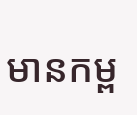មានកម្ព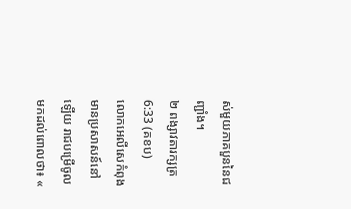ស់មួយភាគបួននៃជញ្ជាំង។
២ ពង្សាវតារក្សត្រ 6:33 (គខប)
លោកអេលីសេកំពុងមានប្រសាសន៍នៅឡើយ រាជបម្រើចូលមកដល់ពោលថា៖ «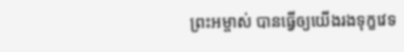ព្រះអម្ចាស់ បានធ្វើឲ្យយើងរងទុក្ខវេទ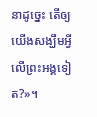នាដូច្នេះ តើឲ្យយើងសង្ឃឹមអ្វីលើព្រះអង្គទៀត?»។